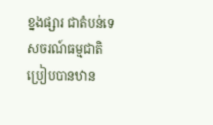ខ្នងផ្សារ ជាតំបន់ទេសចរណ៍ធម្មជាតិប្រៀបបានឋាន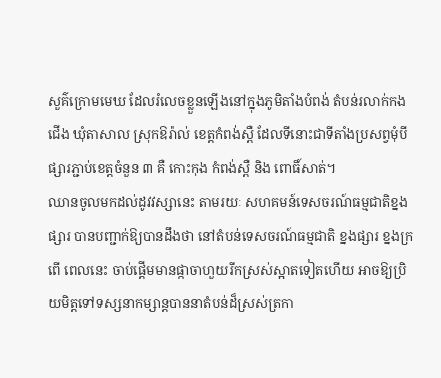សួគ៌ក្រោមមេឃ ដែលរំលេចខ្លួនឡើងនៅក្នុងភូមិតាំងបំពង់ តំបន់រលាក់កងជើង ឃុំតាសាល ស្រុកឱរ៉ាល់ ខេត្តកំពង់ស្ពឺ ដែលទីនោះជាទីតាំងប្រសព្វមុំបីផ្សារភ្ជាប់ខេត្តចំនួន ៣ គឺ កោះកុង កំពង់ស្ពឺ និង ពោធិ៍សាត់។
ឈានចូលមកដល់ដូវវស្សានេះ តាមរយៈ សហគមន៍ទេសចរណ៍ធម្មជាតិខ្នងផ្សារ បានបញ្ជាក់ឱ្យបានដឹងថា នៅតំបន់ទេសចរណ៍ធម្មជាតិ ខ្នងផ្សារ ខ្នងក្រពើ ពេលនេះ ចាប់ផ្តើមមានផ្កាចាហួយរីកស្រស់ស្អាតទៀតហើយ អាចឱ្យប្រិយមិត្តទៅទស្សនាកម្សាន្តបាននាតំបន់ដ៏ស្រស់ត្រកា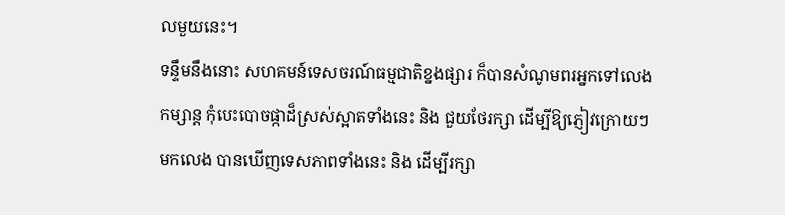លមួយនេះ។
ទន្ទឹមនឹងនោះ សហគមន៍ទេសចរណ៍ធម្មជាតិខ្នងផ្សារ ក៏បានសំណូមពរអ្នកទៅលេងកម្សាន្ត កុំបេះបោចផ្កាដ៏ស្រស់ស្អាតទាំងនេះ និង ជួយថែរក្សា ដើម្បីឱ្យភ្ញៀវក្រោយៗមកលេង បានឃើញទេសភាពទាំងនេះ និង ដើម្បីរក្សា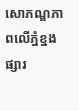សោភណ្ឌភាពលើភ្នំខ្នងផ្សារ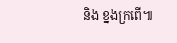និង ខ្នងក្រពើ៕